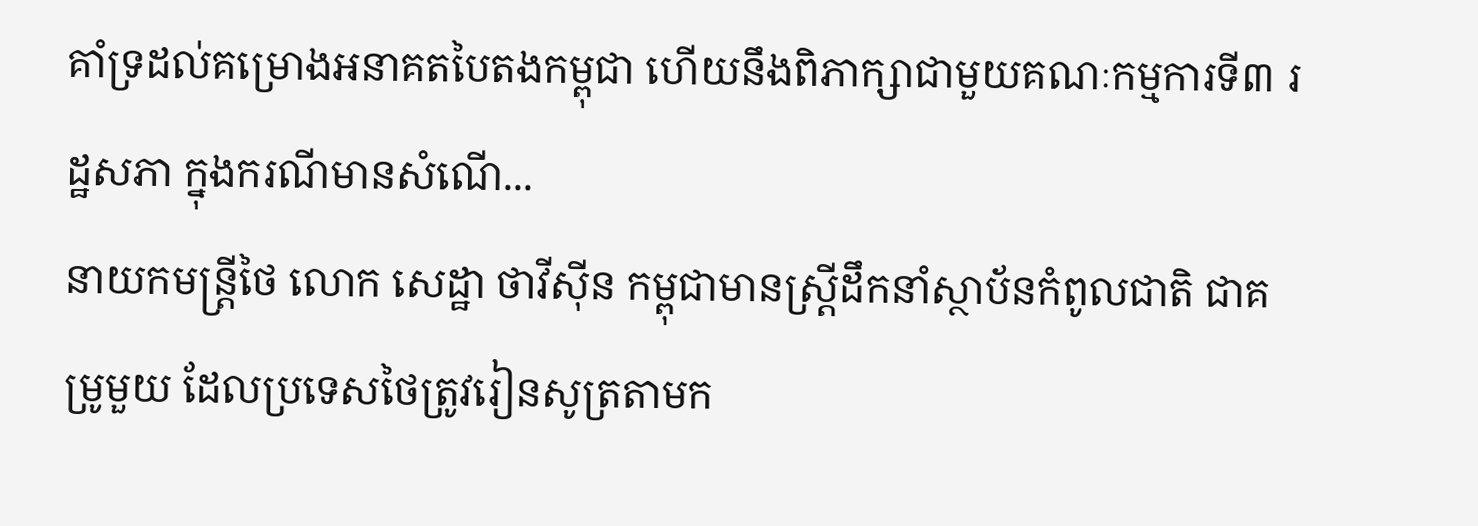គាំទ្រដល់គម្រោងអនាគតបៃតងកម្ពុជា ហើយនឹងពិភាក្សាជាមួយគណៈកម្មការទី៣ រដ្ឋសភា ក្នុងករណីមានសំណើ...
នាយកមន្ត្រីថៃ លោក សេដ្ឋា ថាវីស៊ីន កម្ពុជាមានស្ត្រីដឹកនាំស្ថាប័នកំពូលជាតិ ជាគម្រូមួយ ដែលប្រទេសថៃត្រូវរៀនសូត្រតាមក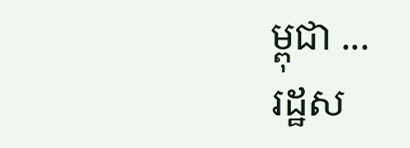ម្ពុជា ...
រដ្ឋស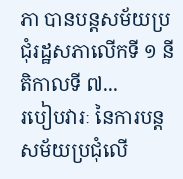ភា បានបន្តសម័យប្រជុំរដ្ឋសភាលើកទី ១ នីតិកាលទី ៧...
របៀបវារៈ នៃការបន្តសម័យប្រជុំលើ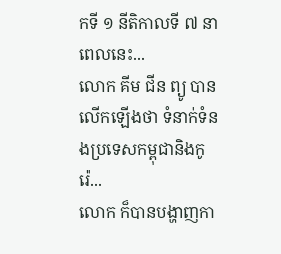កទី ១ នីតិកាលទី ៧ នាពេលនេះ...
លោក គីម ជីន ព្យូ បានលើកឡើងថា ទំនាក់ទំនងប្រទេសកម្ពុជានិងកូរ៉េ...
លោក ក៏បានបង្ហាញកា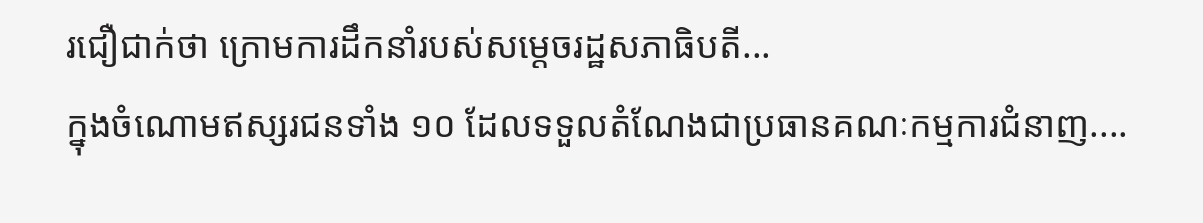រជឿជាក់ថា ក្រោមការដឹកនាំរបស់សម្តេចរដ្ឋសភាធិបតី...
ក្នុងចំណោមឥស្សរជនទាំង ១០ ដែលទទួលតំណែងជាប្រធានគណៈកម្មការជំនាញ....